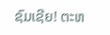ຊົມເຊີຍ! ຕະຫ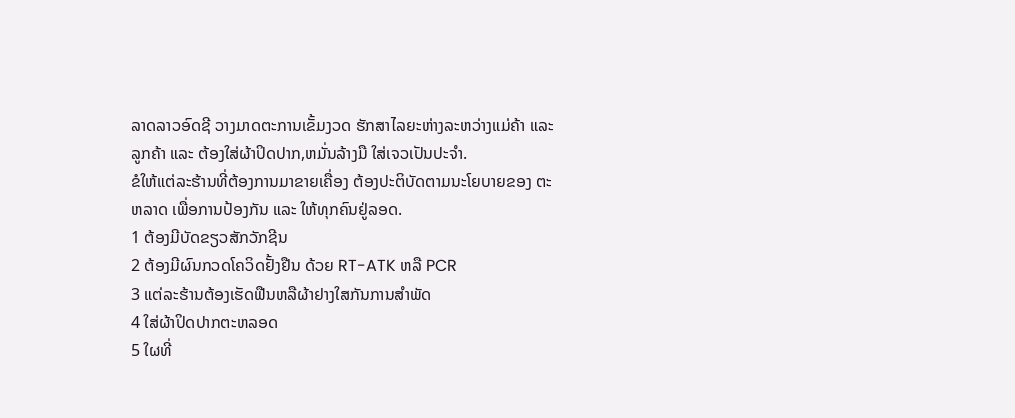ລາດລາວອົດຊີ ວາງມາດຕະການເຂັ້ມງວດ ຮັກສາໄລຍະຫ່າງລະຫວ່າງແມ່ຄ້າ ແລະ ລູກຄ້າ ແລະ ຕ້ອງໃສ່ຜ້າປິດປາກ,ຫມັ່ນລ້າງມື ໃສ່ເຈວເປັນປະຈຳ.
ຂໍໃຫ້ແຕ່ລະຮ້ານທີ່ຕ້ອງການມາຂາຍເຄື່ອງ ຕ້ອງປະຕິບັດຕາມນະໂຍບາຍຂອງ ຕະຫລາດ ເພື່ອການປ້ອງກັນ ແລະ ໃຫ້ທຸກຄົນຢູ່ລອດ.
1 ຕ້ອງມີບັດຂຽວສັກວັກຊີນ
2 ຕ້ອງມີຜົນກວດໂຄວິດຢັ້ງຢືນ ດ້ວຍ RT-ATK ຫລື PCR
3 ແຕ່ລະຮ້ານຕ້ອງເຮັດຟືນຫລືຜ້າຢາງໃສກັນການສໍາພັດ
4 ໃສ່ຜ້າປິດປາກຕະຫລອດ
5 ໃຜທີ່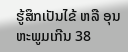ຮູ້ສຶກເປັນໄຂ້ ຫລື ອຸນຫະພູມເກີນ 38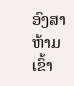ອົງສາ ຫ້າມເຂົ້າ